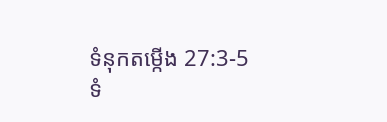ទំនុកតម្កើង 27:3-5
ទំ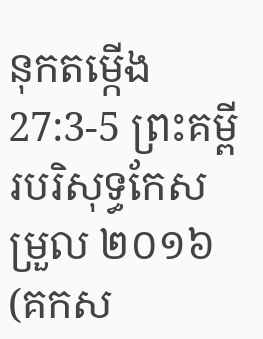នុកតម្កើង 27:3-5 ព្រះគម្ពីរបរិសុទ្ធកែសម្រួល ២០១៦ (គកស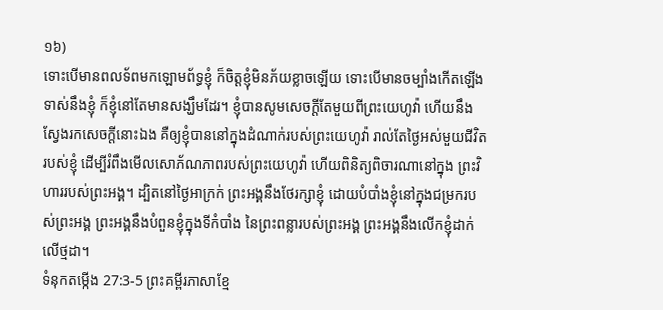១៦)
ទោះបើមានពលទ័ពមកឡោមព័ទ្ធខ្ញុំ ក៏ចិត្តខ្ញុំមិនភ័យខ្លាចឡើយ ទោះបើមានចម្បាំងកើតឡើងទាស់នឹងខ្ញុំ ក៏ខ្ញុំនៅតែមានសង្ឃឹមដែរ។ ខ្ញុំបានសូមសេចក្ដីតែមួយពីព្រះយេហូវ៉ា ហើយនឹងស្វែងរកសេចក្ដីនោះឯង គឺឲ្យខ្ញុំបាននៅក្នុងដំណាក់របស់ព្រះយេហូវ៉ា រាល់តែថ្ងៃអស់មួយជីវិតរបស់ខ្ញុំ ដើម្បីរំពឹងមើលសោភ័ណភាពរបស់ព្រះយេហូវ៉ា ហើយពិនិត្យពិចារណានៅក្នុង ព្រះវិហាររបស់ព្រះអង្គ។ ដ្បិតនៅថ្ងៃអាក្រក់ ព្រះអង្គនឹងថែរក្សាខ្ញុំ ដោយបំបាំងខ្ញុំនៅក្នុងជម្រករបស់ព្រះអង្គ ព្រះអង្គនឹងបំពួនខ្ញុំក្នុងទីកំបាំង នៃព្រះពន្លារបស់ព្រះអង្គ ព្រះអង្គនឹងលើកខ្ញុំដាក់លើថ្មដា។
ទំនុកតម្កើង 27:3-5 ព្រះគម្ពីរភាសាខ្មែ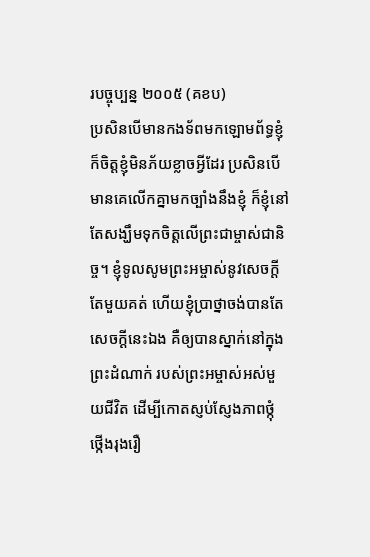របច្ចុប្បន្ន ២០០៥ (គខប)
ប្រសិនបើមានកងទ័ពមកឡោមព័ទ្ធខ្ញុំ ក៏ចិត្តខ្ញុំមិនភ័យខ្លាចអ្វីដែរ ប្រសិនបើមានគេលើកគ្នាមកច្បាំងនឹងខ្ញុំ ក៏ខ្ញុំនៅតែសង្ឃឹមទុកចិត្តលើព្រះជាម្ចាស់ជានិច្ច។ ខ្ញុំទូលសូមព្រះអម្ចាស់នូវសេចក្ដីតែមួយគត់ ហើយខ្ញុំប្រាថ្នាចង់បានតែសេចក្ដីនេះឯង គឺឲ្យបានស្នាក់នៅក្នុងព្រះដំណាក់ របស់ព្រះអម្ចាស់អស់មួយជីវិត ដើម្បីកោតស្ញប់ស្ញែងភាពថ្កុំថ្កើងរុងរឿ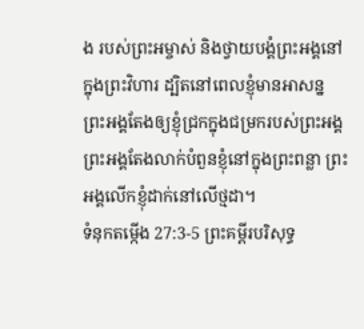ង របស់ព្រះអម្ចាស់ និងថ្វាយបង្គំព្រះអង្គនៅក្នុងព្រះវិហារ ដ្បិតនៅពេលខ្ញុំមានអាសន្ន ព្រះអង្គតែងឲ្យខ្ញុំជ្រកក្នុងជម្រករបស់ព្រះអង្គ ព្រះអង្គតែងលាក់បំពួនខ្ញុំនៅក្នុងព្រះពន្លា ព្រះអង្គលើកខ្ញុំដាក់នៅលើថ្មដា។
ទំនុកតម្កើង 27:3-5 ព្រះគម្ពីរបរិសុទ្ធ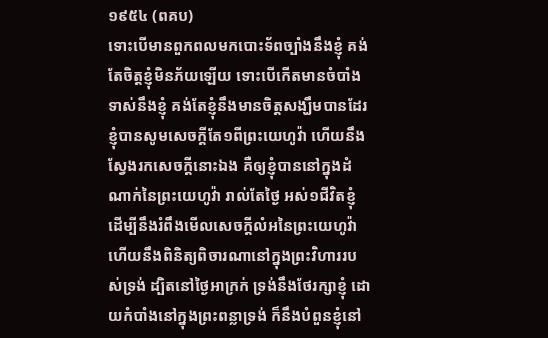១៩៥៤ (ពគប)
ទោះបើមានពួកពលមកបោះទ័ពច្បាំងនឹងខ្ញុំ គង់តែចិត្តខ្ញុំមិនភ័យឡើយ ទោះបើកើតមានចំបាំងទាស់នឹងខ្ញុំ គង់តែខ្ញុំនឹងមានចិត្តសង្ឃឹមបានដែរ ខ្ញុំបានសូមសេចក្ដីតែ១ពីព្រះយេហូវ៉ា ហើយនឹងស្វែងរកសេចក្ដីនោះឯង គឺឲ្យខ្ញុំបាននៅក្នុងដំណាក់នៃព្រះយេហូវ៉ា រាល់តែថ្ងៃ អស់១ជីវិតខ្ញុំ ដើម្បីនឹងរំពឹងមើលសេចក្ដីលំអនៃព្រះយេហូវ៉ា ហើយនឹងពិនិត្យពិចារណានៅក្នុងព្រះវិហាររបស់ទ្រង់ ដ្បិតនៅថ្ងៃអាក្រក់ ទ្រង់នឹងថែរក្សាខ្ញុំ ដោយកំបាំងនៅក្នុងព្រះពន្លាទ្រង់ ក៏នឹងបំពួនខ្ញុំនៅ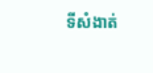ទីសំងាត់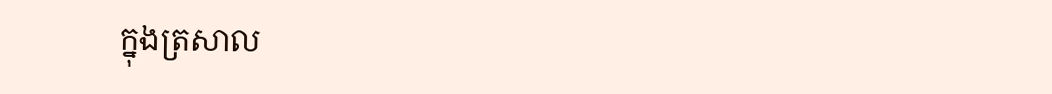ក្នុងត្រសាល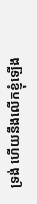ទ្រង់ ហើយនឹងលើកខ្ញុំឡើង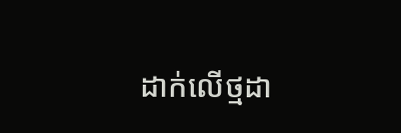ដាក់លើថ្មដា